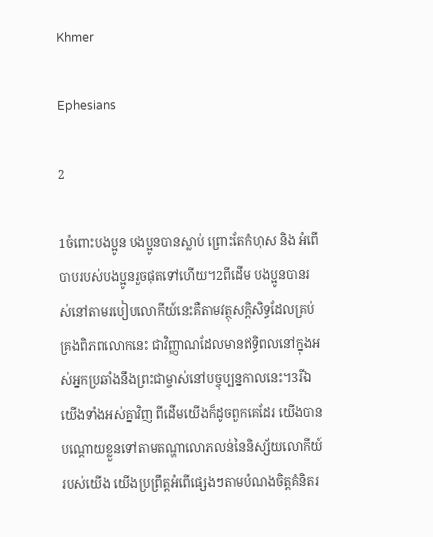Khmer

Ephesians

2

1ចំពោះបងប្អូន បងប្អូនបានស្លាប់ ព្រោះតែកំហុស និង អំពើបាបរបស់បងប្អូនរួចផុតទៅហើយ។2ពីដើម បងប្អូនបានរស់នៅតាមរបៀបលោកីយ៍នេះគឺតាមវត្ថុសក្ដិសិទ្ធដែលគ្រប់គ្រងពិភពលោកនេះ ជាវិញ្ញាណដែលមានឥទ្ធិពលនៅក្នុងអស់អ្នកប្រឆាំងនឹងព្រះជាម្ចាស់នៅបច្ចុប្បន្នកាលនេះ។3រីឯយើងទាំងអស់គ្នាវិញ ពីដើមយើងក៏ដូចពួកគេដែរ យើងបានបណ្ដោយខ្លួនទៅតាមតណ្ហាលោភលន់នៃនិស្ស័យលោកីយ៍របស់យើង យើងប្រព្រឹត្ដអំពើផ្សេងៗតាមបំណងចិត្ដគំនិតរ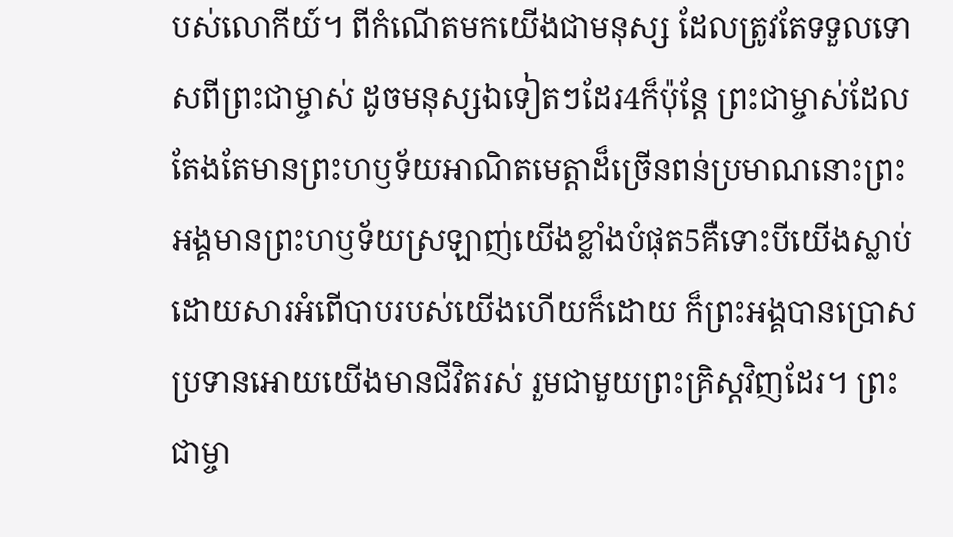បស់លោកីយ៍។ ពីកំណើតមកយើងជាមនុស្ស ដែលត្រូវតែទទួលទោសពីព្រះជាម្ចាស់ ដូចមនុស្សឯទៀតៗដែរ4ក៏ប៉ុន្ដែ ព្រះជាម្ចាស់ដែលតែងតែមានព្រះហឫទ័យអាណិតមេត្ដាដ៏ច្រើនពន់ប្រមាណនោះព្រះអង្គមានព្រះហឫទ័យស្រឡាញ់យើងខ្លាំងបំផុត5គឺទោះបីយើងស្លាប់ដោយសារអំពើបាបរបស់យើងហើយក៏ដោយ ក៏ព្រះអង្គបានប្រោសប្រទានអោយយើងមានជីវិតរស់ រួមជាមួយព្រះគ្រិស្ដវិញដែរ។ ព្រះជាម្ចា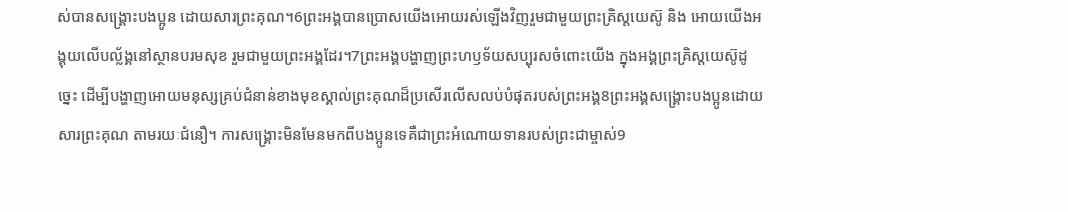ស់បានសង្គ្រោះបងប្អូន ដោយសារព្រះគុណ។6ព្រះអង្គបានប្រោសយើងអោយរស់ឡើងវិញរួមជាមួយព្រះគ្រិស្ដយេស៊ូ និង អោយយើងអង្គុយលើបល្ល័ង្គនៅស្ថានបរមសុខ រួមជាមួយព្រះអង្គដែរ។7ព្រះអង្គបង្ហាញព្រះហឫទ័យសប្បុរសចំពោះយើង ក្នុងអង្គព្រះគ្រិស្ដយេស៊ូដូច្នេះ ដើម្បីបង្ហាញអោយមនុស្សគ្រប់ជំនាន់ខាងមុខស្គាល់ព្រះគុណដ៏ប្រសើរលើសលប់បំផុតរបស់ព្រះអង្គ8ព្រះអង្គសង្គ្រោះបងប្អូនដោយសារព្រះគុណ តាមរយៈជំនឿ។ ការសង្គ្រោះមិនមែនមកពីបងប្អូនទេគឺជាព្រះអំណោយទានរបស់ព្រះជាម្ចាស់9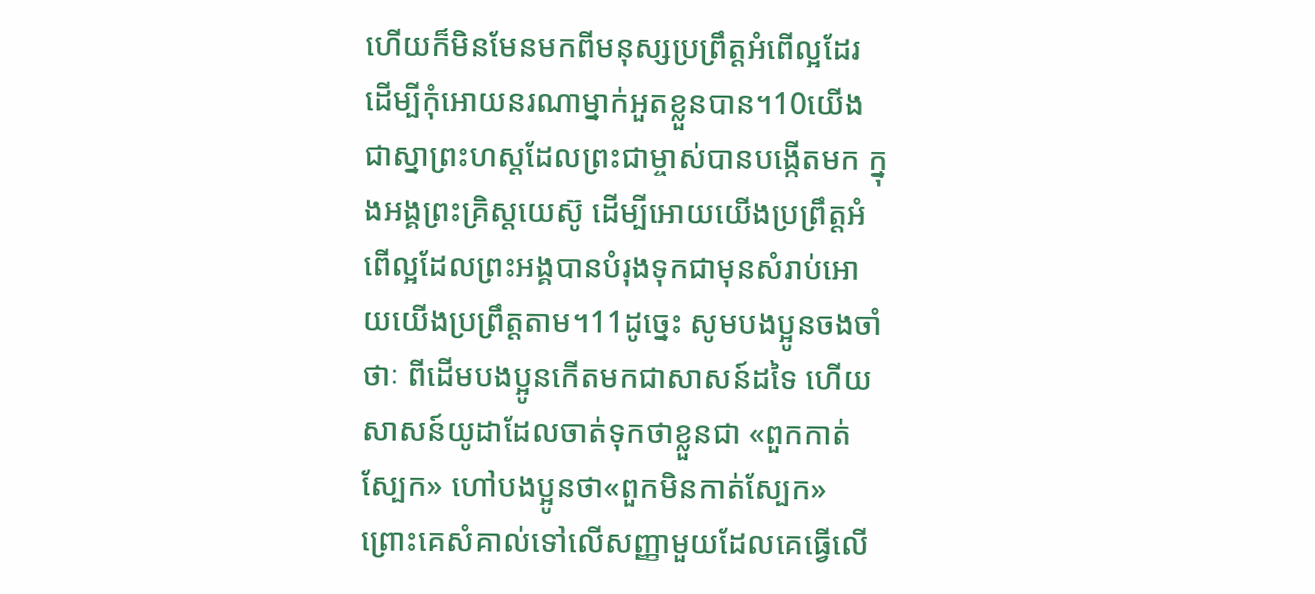ហើយក៏មិនមែនមកពីមនុស្សប្រព្រឹត្ដអំពើល្អដែរ ដើម្បីកុំអោយនរណាម្នាក់អួតខ្លួនបាន។10យើងជាស្នាព្រះហស្ដដែលព្រះជាម្ចាស់បានបង្កើតមក ក្នុងអង្គព្រះគ្រិស្ដយេស៊ូ ដើម្បីអោយយើងប្រព្រឹត្ដអំពើល្អដែលព្រះអង្គបានបំរុងទុកជាមុនសំរាប់អោយយើងប្រព្រឹត្ដតាម។11ដូច្នេះ សូមបងប្អូនចងចាំថាៈ ពីដើមបងប្អូនកើតមកជាសាសន៍ដទៃ ហើយសាសន៍យូដាដែលចាត់ទុកថាខ្លួនជា «ពួកកាត់ស្បែក» ហៅបងប្អូនថា«ពួកមិនកាត់ស្បែក» ព្រោះគេសំគាល់ទៅលើសញ្ញាមួយដែលគេធ្វើលើ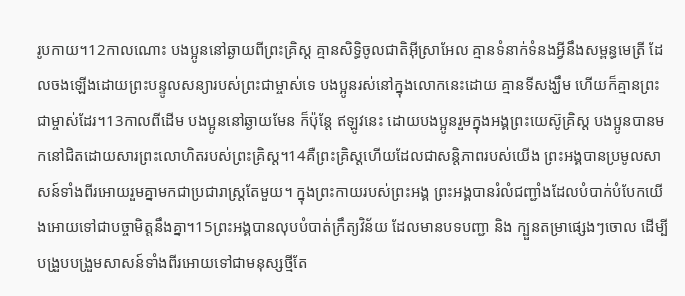រូបកាយ។12កាលណោះ បងប្អូននៅឆ្ងាយពីព្រះគ្រិស្ដ គ្មានសិទ្ធិចូលជាតិអ៊ីស្រាអែល គ្មានទំនាក់ទំនងអ្វីនឹងសម្ពន្ធមេត្រី ដែលចងឡើងដោយព្រះបន្ទូលសន្យារបស់ព្រះជាម្ចាស់ទេ បងប្អូនរស់នៅក្នុងលោកនេះដោយ គ្មានទីសង្ឃឹម ហើយក៏គ្មានព្រះជាម្ចាស់ដែរ។13កាលពីដើម បងប្អូននៅឆ្ងាយមែន ក៏ប៉ុន្ដែ ឥឡូវនេះ ដោយបងប្អូនរួមក្នុងអង្គព្រះយេស៊ូគ្រិស្ដ បងប្អូនបានមកនៅជិតដោយសារព្រះលោហិតរបស់ព្រះគ្រិស្ដ។14គឺព្រះគ្រិស្ដហើយដែលជាសន្ដិភាពរបស់យើង ព្រះអង្គបានប្រមូលសាសន៍ទាំងពីរអោយរួមគ្នាមកជាប្រជារាស្ដ្រតែមួយ។ ក្នុងព្រះកាយរបស់ព្រះអង្គ ព្រះអង្គបានរំលំជញ្ជាំងដែលបំបាក់បំបែកយើងអោយទៅជាបច្ចាមិត្ដនឹងគ្នា។15ព្រះអង្គបានលុបបំបាត់ក្រឹត្យវិន័យ ដែលមានបទបញ្ជា និង ក្បួនតម្រាផ្សេងៗចោល ដើម្បីបង្រួបបង្រួមសាសន៍ទាំងពីរអោយទៅជាមនុស្សថ្មីតែ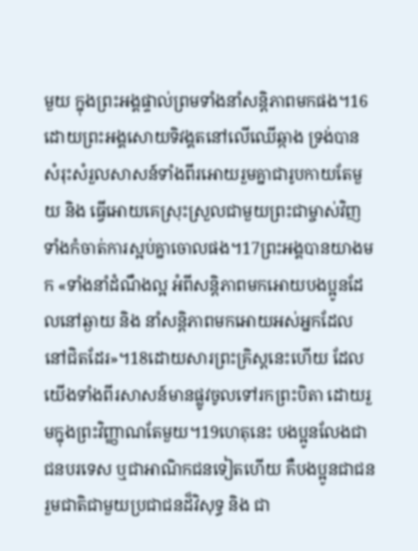មួយ ក្នុងព្រះអង្គផ្ទាល់ព្រមទាំងនាំសន្ដិភាពមកផង។16ដោយព្រះអង្គសោយទិវង្គតនៅលើឈើឆ្កាង ទ្រង់បានសំរុះសំរួលសាសន៍ទាំងពីរអោយរួមគ្នាជារូបកាយតែមួយ និង ធ្វើអោយគេស្រុះស្រួលជាមួយព្រះជាម្ចាស់វិញ ទាំងកំចាត់ការស្អប់គ្នាចោលផង។17ព្រះអង្គបានយាងមក «ទាំងនាំដំណឹងល្អ អំពីសន្ដិភាពមកអោយបងប្អូនដែលនៅឆ្ងាយ និង នាំសន្ដិភាពមកអោយអស់អ្នកដែលនៅជិតដែរ»។18ដោយសារព្រះគ្រិស្ដនេះហើយ ដែលយើងទាំងពីរសាសន៍មានផ្លូវចូលទៅរកព្រះបិតា ដោយរួមក្នុងព្រះវិញ្ញាណតែមួយ។19ហេតុនេះ បងប្អូនលែងជាជនបរទេស ឬជាអាណិកជនទៀតហើយ គឺបងប្អូនជាជនរួមជាតិជាមួយប្រជាជនដ៏វិសុទ្ធ និង ជា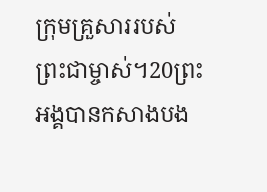ក្រុមគ្រួសាររបស់ព្រះជាម្ចាស់។20ព្រះអង្គបានកសាងបង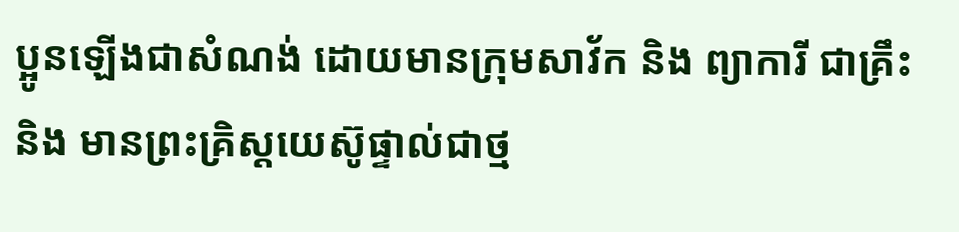ប្អូនឡើងជាសំណង់ ដោយមានក្រុមសាវ័ក និង ព្យាការី ជាគ្រឹះ និង មានព្រះគ្រិស្ដយេស៊ូផ្ទាល់ជាថ្ម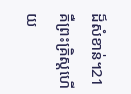ដ៏សំខាន់។21គឺព្រះគ្រិស្ដហើយ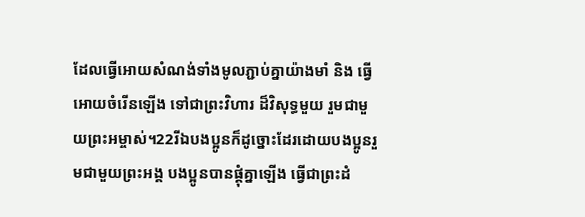ដែលធ្វើអោយសំណង់ទាំងមូលភ្ជាប់គ្នាយ៉ាងមាំ និង ធ្វើអោយចំរើនឡើង ទៅជាព្រះវិហារ ដ៏វិសុទ្ធមួយ រួមជាមួយព្រះអម្ចាស់។22រីឯបងប្អូនក៏ដូច្នោះដែរដោយបងប្អូនរួមជាមួយព្រះអង្គ បងប្អូនបានផ្គុំគ្នាឡើង ធ្វើជាព្រះដំ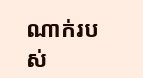ណាក់របស់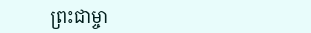ព្រះជាម្ចា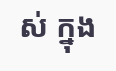ស់ ក្នុង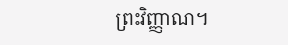ព្រះវិញ្ញាណ។